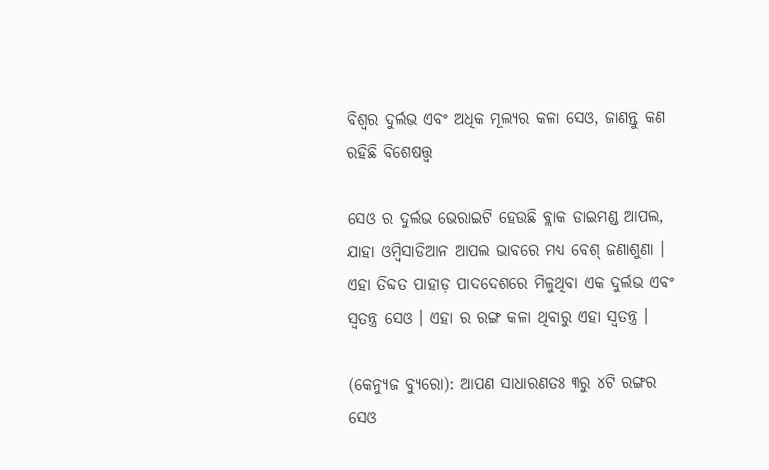ବିଶ୍ୱର ଦୁର୍ଲଭ ଏବଂ ଅଧିକ ମୂଲ୍ୟର କଳା ସେଓ, ଜାଣନ୍ତୁ କଣ ରହିଛି ବିଶେଷତ୍ତ୍ୱ

ସେଓ ର ଦୁର୍ଲଭ ଭେରାଇଟି ହେଉଛି ବ୍ଲାକ ଡାଇମଣ୍ଡ ଆପଲ, ଯାହା ଓମ୍ବିସାଡିଆନ ଆପଲ ଭାବରେ ମଧ୍ୟ ବେଶ୍‌ ଜଣାଶୁଣା । ଏହା ତିବ୍ଦତ ପାହାଡ଼ ପାଦଦେଶରେ ମିଳୁଥିବା ଏକ ଦୁର୍ଲଭ ଏବଂ ସ୍ୱତନ୍ତ୍ର ସେଓ । ଏହା ର ରଙ୍ଗ କଳା ଥିବାରୁ ଏହା ସ୍ୱତନ୍ତ୍ର ।

(କେନ୍ୟୁଜ ବ୍ୟୁରୋ): ଆପଣ ସାଧାରଣତଃ ୩ରୁ ୪ଟି ରଙ୍ଗର ସେଓ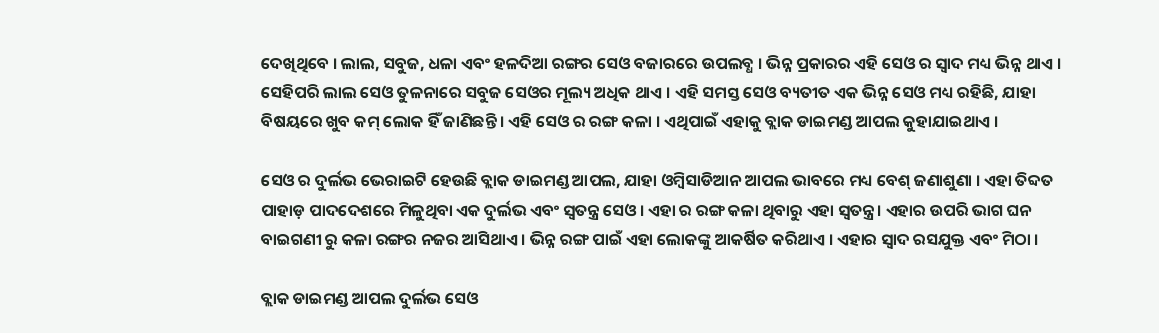ଦେଖିଥିବେ । ଲାଲ, ସବୁଜ, ଧଳା ଏବଂ ହଳଦିଆ ରଙ୍ଗର ସେଓ ବଜାରରେ ଉପଲବ୍ଧ । ଭିନ୍ନ ପ୍ରକାରର ଏହି ସେଓ ର ସ୍ୱାଦ ମଧ୍ୟ ଭିନ୍ନ ଥାଏ । ସେହିପରି ଲାଲ ସେଓ ତୁଳନାରେ ସବୁଜ ସେଓର ମୂଲ୍ୟ ଅଧିକ ଥାଏ । ଏହି ସମସ୍ତ ସେଓ ବ୍ୟତୀତ ଏକ ଭିନ୍ନ ସେଓ ମଧ୍ୟ ରହିଛି, ଯାହା ବିଷୟରେ ଖୁବ କମ୍‌ ଲୋକ ହିଁ ଜାଣିଛନ୍ତି । ଏହି ସେଓ ର ରଙ୍ଗ କଳା । ଏଥିପାଇଁ ଏହାକୁ ବ୍ଲାକ ଡାଇମଣ୍ଡ ଆପଲ କୁହାଯାଇଥାଏ ।

ସେଓ ର ଦୁର୍ଲଭ ଭେରାଇଟି ହେଉଛି ବ୍ଲାକ ଡାଇମଣ୍ଡ ଆପଲ, ଯାହା ଓମ୍ବିସାଡିଆନ ଆପଲ ଭାବରେ ମଧ୍ୟ ବେଶ୍‌ ଜଣାଶୁଣା । ଏହା ତିବ୍ଦତ ପାହାଡ଼ ପାଦଦେଶରେ ମିଳୁଥିବା ଏକ ଦୁର୍ଲଭ ଏବଂ ସ୍ୱତନ୍ତ୍ର ସେଓ । ଏହା ର ରଙ୍ଗ କଳା ଥିବାରୁ ଏହା ସ୍ୱତନ୍ତ୍ର । ଏହାର ଉପରି ଭାଗ ଘନ ବାଇଗଣୀ ରୁ କଳା ରଙ୍ଗର ନଜର ଆସିଥାଏ । ଭିନ୍ନ ରଙ୍ଗ ପାଇଁ ଏହା ଲୋକଙ୍କୁ ଆକର୍ଷିତ କରିଥାଏ । ଏହାର ସ୍ୱାଦ ରସଯୁକ୍ତ ଏବଂ ମିଠା ।

ବ୍ଲାକ ଡାଇମଣ୍ଡ ଆପଲ ଦୁର୍ଲଭ ସେଓ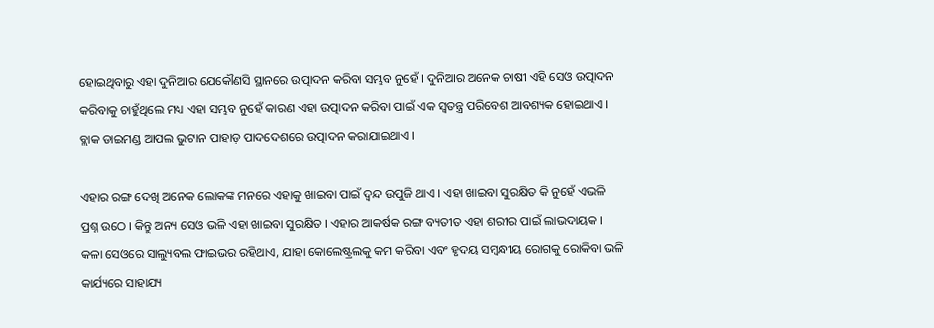ହୋଇଥିବାରୁ ଏହା ଦୁନିଆର ଯେକୌଣସି ସ୍ଥାନରେ ଉତ୍ପାଦନ କରିବା ସମ୍ଭବ ନୁହେଁ । ଦୁନିଆର ଅନେକ ଚାଷୀ ଏହି ସେଓ ଉତ୍ପାଦନ କରିବାକୁ ଚାହୁଁଥିଲେ ମଧ୍ୟ ଏହା ସମ୍ଭବ ନୁହେଁ କାରଣ ଏହା ଉତ୍ପାଦନ କରିବା ପାଇଁ ଏକ ସ୍ୱତନ୍ତ୍ର ପରିବେଶ ଆବଶ୍ୟକ ହୋଇଥାଏ । ବ୍ଲାକ ଡାଇମଣ୍ଡ ଆପଲ ଭୁଟାନ ପାହାଡ଼ ପାଦଦେଶରେ ଉତ୍ପାଦନ କରାଯାଇଥାଏ ।

ଏହାର ରଙ୍ଗ ଦେଖି ଅନେକ ଲୋକଙ୍କ ମନରେ ଏହାକୁ ଖାଇବା ପାଇଁ ଦ୍ୱନ୍ଦ ଉପୁଜି ଥାଏ । ଏହା ଖାଇବା ସୁରକ୍ଷିତ କି ନୁହେଁ ଏଭଳି ପ୍ରଶ୍ନ ଉଠେ । କିନ୍ତୁ ଅନ୍ୟ ସେଓ ଭଳି ଏହା ଖାଇବା ସୁରକ୍ଷିତ । ଏହାର ଆକର୍ଷକ ରଙ୍ଗ ବ୍ୟତୀତ ଏହା ଶରୀର ପାଇଁ ଲାଭଦାୟକ । କଳା ସେଓରେ ସାଲ୍ୟୁବଲ ଫାଇଭର ରହିଥାଏ, ଯାହା କୋଲେଷ୍ଟ୍ରଲକୁ କମ କରିବା ଏବଂ ହୃଦୟ ସମ୍ବନ୍ଧୀୟ ରୋଗକୁ ରୋକିବା ଭଳି କାର୍ଯ୍ୟରେ ସାହାଯ୍ୟ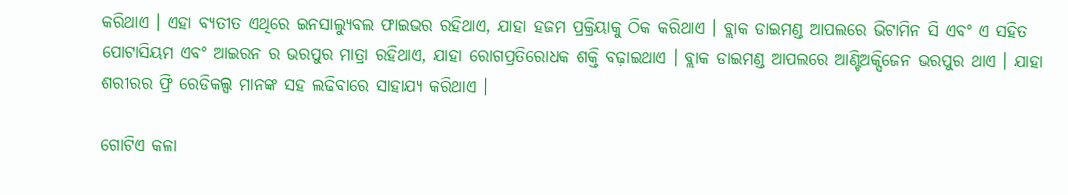କରିଥାଏ । ଏହା ବ୍ୟତୀତ ଏଥିରେ ଇନସାଲ୍ୟୁବଲ ଫାଇଭର ରହିଥାଏ, ଯାହା ହଜମ ପ୍ରକ୍ରିୟାକୁ ଠିକ କରିଥାଏ । ବ୍ଲାକ ଡାଇମଣ୍ଡ ଆପଲରେ ଭିଟାମିନ ସି ଏବଂ ଏ ସହିତ ପୋଟାସିୟମ ଏବଂ ଆଇରନ ର ଭରପୁର ମାତ୍ରା ରହିଥାଏ, ଯାହା ରୋଗପ୍ରତିରୋଧକ ଶକ୍ତି ବଢ଼ାଇଥାଏ । ବ୍ଲାକ ଡାଇମଣ୍ଡ ଆପଲରେ ଆଣ୍ଟିଅକ୍ସିଜେନ ଭରପୁର ଥାଏ । ଯାହା ଶରୀରର ଫ୍ରି ରେଡିକଲ୍ସ ମାନଙ୍କ ସହ ଲଢିବାରେ ସାହାଯ୍ୟ କରିଥାଏ ।

ଗୋଟିଏ କଳା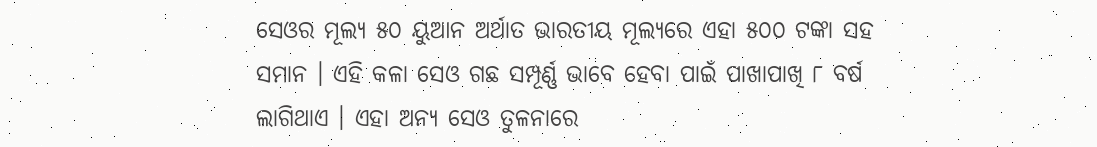ସେଓର ମୂଲ୍ୟ ୫୦ ୟୁଆନ ଅର୍ଥାତ ଭାରତୀୟ ମୂଲ୍ୟରେ ଏହା ୫୦୦ ଟଙ୍କା ସହ ସମାନ । ଏହି କଳା ସେଓ ଗଛ ସମ୍ପୂର୍ଣ୍ଣ ଭାବେ ହେବା ପାଇଁ ପାଖାପାଖି ୮ ବର୍ଷ ଲାଗିଥାଏ । ଏହା ଅନ୍ୟ ସେଓ ତୁଳନାରେ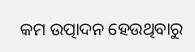କମ ଉତ୍ପାଦନ ହେଉଥିବାରୁ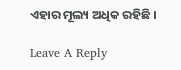ଏହାର ମୂଲ୍ୟ ଅଧିକ ରହିଛି ।

Leave A Reply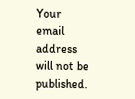Your email address will not be published.